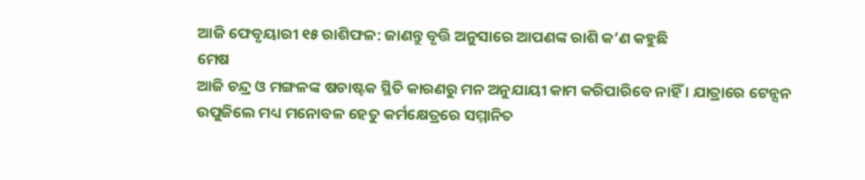ଆଜି ଫେବୃୟାରୀ ୧୫ ରାଶିଫଳ: ଜାଣନ୍ତୁ ବୃତ୍ତି ଅନୁସାରେ ଆପଣଙ୍କ ରାଶି କ’ଣ କହୁଛି
ମେଷ
ଆଜି ଚନ୍ଦ୍ର ଓ ମଙ୍ଗଳଙ୍କ ଷଡାଷ୍ଟକ ସ୍ଥିତି କାରଣରୁ ମନ ଅନୁଯାୟୀ କାମ କରିପାରିବେ ନାହିଁ । ଯାତ୍ରାରେ ଟେନ୍ସନ ଉପୁଜିଲେ ମଧ୍ୟ ମନୋବଳ ହେତୁ କର୍ମକ୍ଷେତ୍ରରେ ସମ୍ମାନିତ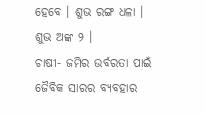ହେବେ । ଶୁଭ ରଙ୍ଗ ଧଳା । ଶୁଭ ଅଙ୍କ ୨ ।
ଚାଷୀ- ଜମିର ଉର୍ବରତା ପାଇଁ ଜୈବିକ ସାରର ବ୍ୟବହାର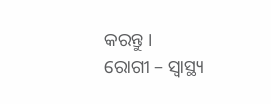କରନ୍ତୁ ।
ରୋଗୀ – ସ୍ୱାସ୍ଥ୍ୟ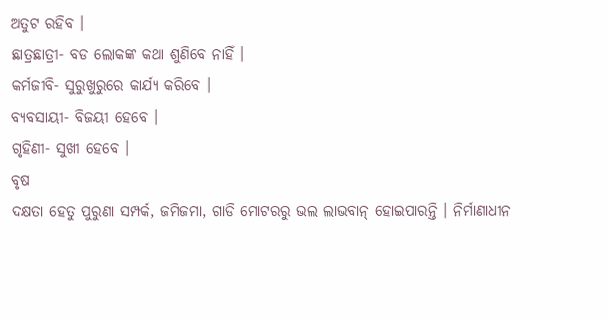ଅତୁଟ ରହିବ ।
ଛାତ୍ରଛାତ୍ରୀ- ବଡ ଲୋକଙ୍କ କଥା ଶୁଣିବେ ନାହିଁ ।
କର୍ମଜୀବି- ସୁରୁଖୁରୁରେ କାର୍ଯ୍ୟ କରିବେ ।
ବ୍ୟବସାୟୀ- ବିଜୟୀ ହେବେ ।
ଗୃହିଣୀ- ସୁଖୀ ହେବେ ।
ବୃଷ
ଦକ୍ଷତା ହେତୁ ପୁରୁଣା ସମ୍ପର୍କ, ଜମିଜମା, ଗାଡି ମୋଟରରୁ ଭଲ ଲାଭବାନ୍ ହୋଇପାରନ୍ତି । ନିର୍ମାଣାଧୀନ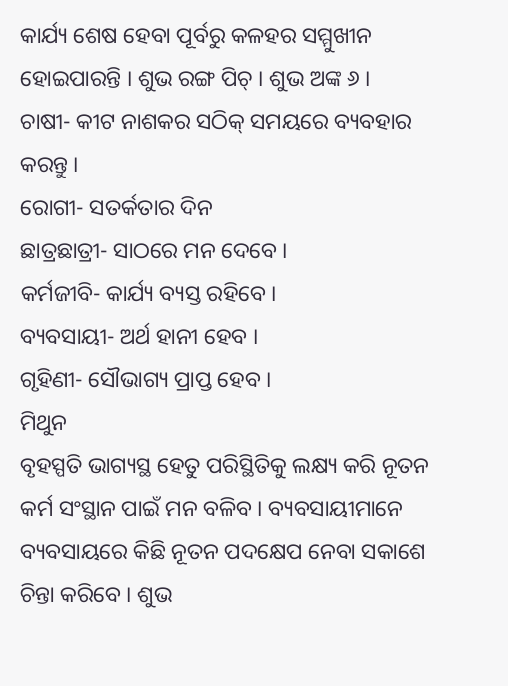କାର୍ଯ୍ୟ ଶେଷ ହେବା ପୂର୍ବରୁ କଳହର ସମ୍ମୁଖୀନ ହୋଇପାରନ୍ତି । ଶୁଭ ରଙ୍ଗ ପିଚ୍ । ଶୁଭ ଅଙ୍କ ୬ ।
ଚାଷୀ- କୀଟ ନାଶକର ସଠିକ୍ ସମୟରେ ବ୍ୟବହାର କରନ୍ତୁ ।
ରୋଗୀ- ସତର୍କତାର ଦିନ
ଛାତ୍ରଛାତ୍ରୀ- ସାଠରେ ମନ ଦେବେ ।
କର୍ମଜୀବି- କାର୍ଯ୍ୟ ବ୍ୟସ୍ତ ରହିବେ ।
ବ୍ୟବସାୟୀ- ଅର୍ଥ ହାନୀ ହେବ ।
ଗୃହିଣୀ- ସୌଭାଗ୍ୟ ପ୍ରାପ୍ତ ହେବ ।
ମିଥୁନ
ବୃହସ୍ପତି ଭାଗ୍ୟସ୍ଥ ହେତୁ ପରିସ୍ଥିତିକୁ ଲକ୍ଷ୍ୟ କରି ନୂତନ କର୍ମ ସଂସ୍ଥାନ ପାଇଁ ମନ ବଳିବ । ବ୍ୟବସାୟୀମାନେ ବ୍ୟବସାୟରେ କିଛି ନୂତନ ପଦକ୍ଷେପ ନେବା ସକାଶେ ଚିନ୍ତା କରିବେ । ଶୁଭ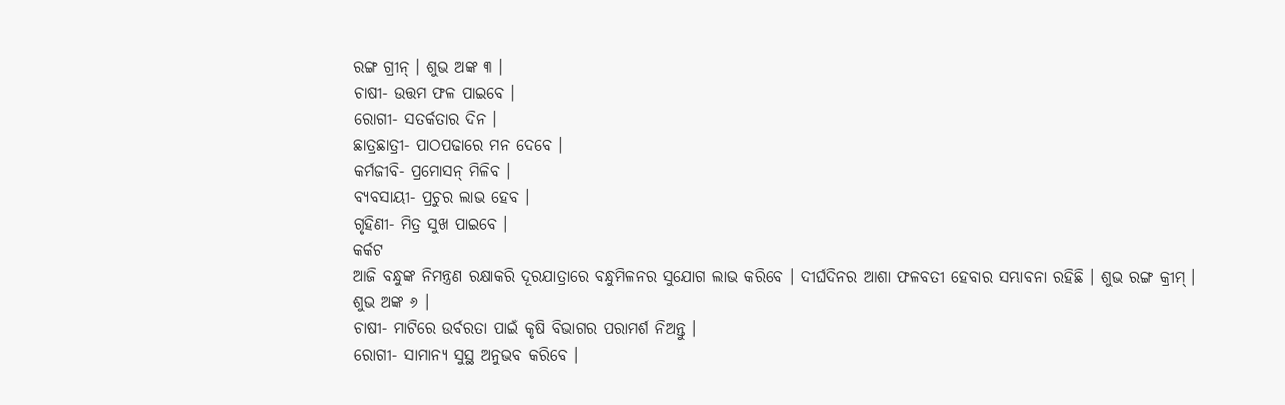ରଙ୍ଗ ଗ୍ରୀନ୍ । ଶୁଭ ଅଙ୍କ ୩ ।
ଚାଷୀ- ଉତ୍ତମ ଫଳ ପାଇବେ ।
ରୋଗୀ- ସତର୍କତାର ଦିନ ।
ଛାତ୍ରଛାତ୍ରୀ- ପାଠପଢାରେ ମନ ଦେବେ ।
କର୍ମଜୀବି- ପ୍ରମୋସନ୍ ମିଳିବ ।
ବ୍ୟବସାୟୀ- ପ୍ରଚୁର ଲାଭ ହେବ ।
ଗୃହିଣୀ- ମିତ୍ର ସୁଖ ପାଇବେ ।
କର୍କଟ
ଆଜି ବନ୍ଧୁଙ୍କ ନିମନ୍ତ୍ରଣ ରକ୍ଷାକରି ଦୂରଯାତ୍ରାରେ ବନ୍ଧୁମିଳନର ସୁଯୋଗ ଲାଭ କରିବେ । ଦୀର୍ଘଦିନର ଆଶା ଫଳବତୀ ହେବାର ସମ୍ଭାବନା ରହିଛି । ଶୁଭ ରଙ୍ଗ କ୍ରୀମ୍ । ଶୁଭ ଅଙ୍କ ୬ ।
ଚାଷୀ- ମାଟିରେ ଉର୍ବରତା ପାଇଁ କୃଷି ବିଭାଗର ପରାମର୍ଶ ନିଅନ୍ତୁ ।
ରୋଗୀ- ସାମାନ୍ୟ ସୁସ୍ଥ ଅନୁଭବ କରିବେ ।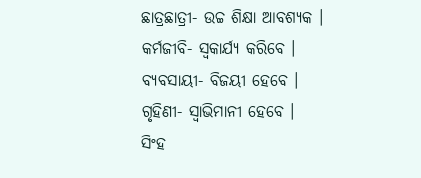ଛାତ୍ରଛାତ୍ରୀ- ଉଚ୍ଚ ଶିକ୍ଷା ଆବଶ୍ୟକ ।
କର୍ମଜୀବି- ସ୍ୱକାର୍ଯ୍ୟ କରିବେ ।
ବ୍ୟବସାୟୀ- ବିଜୟୀ ହେବେ ।
ଗୃହିଣୀ- ସ୍ୱାଭିମାନୀ ହେବେ ।
ସିଂହ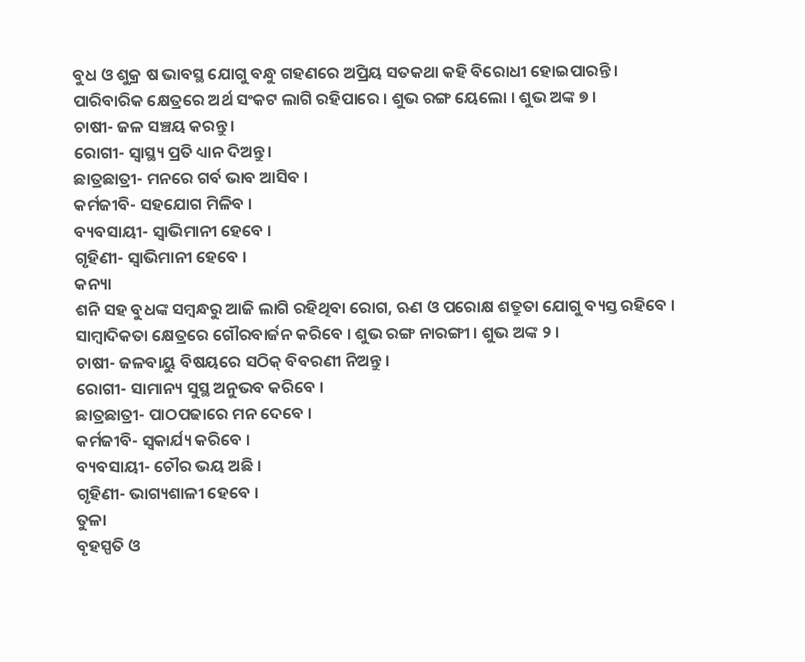ବୁଧ ଓ ଶୁକ୍ର ଷ ଭାବସ୍ଥ ଯୋଗୁ ବନ୍ଧୁ ଗହଣରେ ଅପ୍ରିୟ ସତକଥା କହି ବିରୋଧୀ ହୋଇପାରନ୍ତି । ପାରିବାରିକ କ୍ଷେତ୍ରରେ ଅର୍ଥ ସଂକଟ ଲାଗି ରହିପାରେ । ଶୁଭ ରଙ୍ଗ ୟେଲୋ । ଶୁଭ ଅଙ୍କ ୭ ।
ଚାଷୀ- ଜଳ ସଞ୍ଚୟ କରନ୍ତୁ ।
ରୋଗୀ- ସ୍ୱାସ୍ଥ୍ୟ ପ୍ରତି ଧ୍ୟାନ ଦିଅନ୍ତୁ ।
ଛାତ୍ରଛାତ୍ରୀ- ମନରେ ଗର୍ବ ଭାବ ଆସିବ ।
କର୍ମଜୀବି- ସହଯୋଗ ମିଳିବ ।
ବ୍ୟବସାୟୀ- ସ୍ୱାଭିମାନୀ ହେବେ ।
ଗୃହିଣୀ- ସ୍ୱାଭିମାନୀ ହେବେ ।
କନ୍ୟା
ଶନି ସହ ବୁଧଙ୍କ ସମ୍ବନ୍ଧରୁ ଆଜି ଲାଗି ରହିଥିବା ରୋଗ, ଋଣ ଓ ପରୋକ୍ଷ ଶତ୍ରୁତା ଯୋଗୁ ବ୍ୟସ୍ତ ରହିବେ । ସାମ୍ବାଦିକତା କ୍ଷେତ୍ରରେ ଗୌରବାର୍ଜନ କରିବେ । ଶୁଭ ରଙ୍ଗ ନାରଙ୍ଗୀ । ଶୁଭ ଅଙ୍କ ୨ ।
ଚାଷୀ- ଜଳବାୟୁ ବିଷୟରେ ସଠିକ୍ ବିବରଣୀ ନିଅନ୍ତୁ ।
ରୋଗୀ- ସାମାନ୍ୟ ସୁସ୍ଥ ଅନୁଭବ କରିବେ ।
ଛାତ୍ରଛାତ୍ରୀ- ପାଠପଢାରେ ମନ ଦେବେ ।
କର୍ମଜୀବି- ସ୍ୱକାର୍ଯ୍ୟ କରିବେ ।
ବ୍ୟବସାୟୀ- ଚୌର ଭୟ ଅଛି ।
ଗୃହିଣୀ- ଭାଗ୍ୟଶାଳୀ ହେବେ ।
ତୁଳା
ବୃହସ୍ପତି ଓ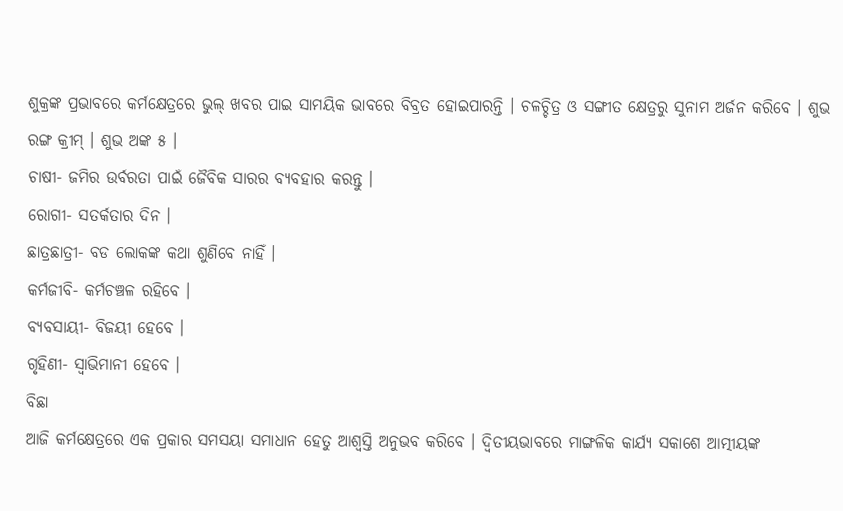ଶୁକ୍ରଙ୍କ ପ୍ରଭାବରେ କର୍ମକ୍ଷେତ୍ରରେ ଭୁଲ୍ ଖବର ପାଇ ସାମୟିକ ଭାବରେ ବିବ୍ରତ ହୋଇପାରନ୍ତି । ଚଳଚ୍ଚିତ୍ର ଓ ସଙ୍ଗୀତ କ୍ଷେତ୍ରରୁ ସୁନାମ ଅର୍ଜନ କରିବେ । ଶୁଭ ରଙ୍ଗ କ୍ରୀମ୍ । ଶୁଭ ଅଙ୍କ ୫ ।
ଚାଷୀ- ଜମିର ଉର୍ବରତା ପାଇଁ ଜୈବିକ ସାରର ବ୍ୟବହାର କରନ୍ତୁ ।
ରୋଗୀ- ସତର୍କତାର ଦିନ ।
ଛାତ୍ରଛାତ୍ରୀ- ବଡ ଲୋକଙ୍କ କଥା ଶୁଣିବେ ନାହିଁ ।
କର୍ମଜୀବି- କର୍ମଚଞ୍ଚଳ ରହିବେ ।
ବ୍ୟବସାୟୀ- ବିଜୟୀ ହେବେ ।
ଗୃହିଣୀ- ସ୍ୱାଭିମାନୀ ହେବେ ।
ବିଛା
ଆଜି କର୍ମକ୍ଷେତ୍ରରେ ଏକ ପ୍ରକାର ସମସୟା ସମାଧାନ ହେତୁ ଆଶ୍ୱସ୍ତି ଅନୁଭବ କରିବେ । ଦ୍ୱିତୀୟଭାବରେ ମାଙ୍ଗଳିକ କାର୍ଯ୍ୟ ସକାଶେ ଆତ୍ମୀୟଙ୍କ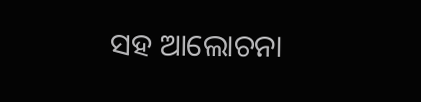ସହ ଆଲୋଚନା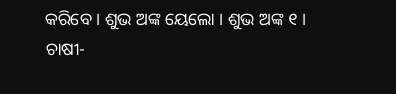କରିବେ । ଶୁଭ ଅଙ୍କ ୟେଲୋ । ଶୁଭ ଅଙ୍କ ୧ ।
ଚାଷୀ-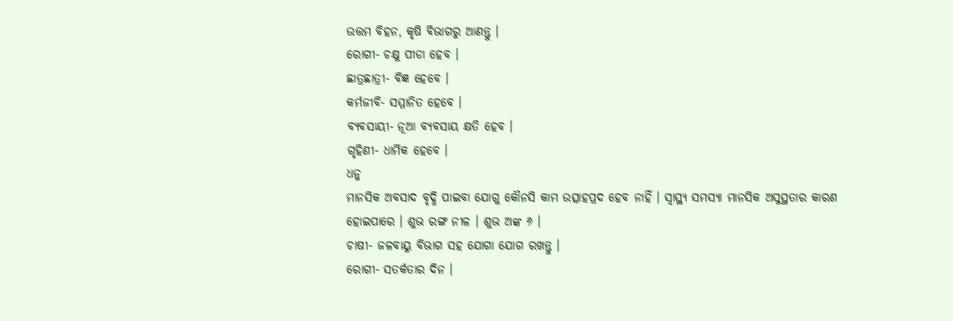ଉତ୍ତମ ବିହନ, କୃଷି ବିଭାଗରୁ ଆଣନ୍ତୁ ।
ରୋଗୀ- ଚକ୍ଷୁ ପୀଡା ହେବ ।
ଛାତ୍ରଛାତ୍ରୀ- ବିଜ୍ଞ ହେବେ ।
କର୍ମଜୀବି- ସମ୍ମାନିତ ହେବେ ।
ବ୍ୟବସାୟୀ- ନୂଆ ବ୍ୟବସାୟ କ୍ଷତି ହେବ ।
ଗୃହିଣୀ- ଧାର୍ମିକ ହେବେ ।
ଧନୁ
ମାନସିକ ଅବସାଦ ବୃଦ୍ଧି ପାଇବା ଯୋଗୁ କୌନସି କାମ ଉତ୍ସାହପ୍ରଦ ହେବ ନାହିଁ । ସ୍ୱାସ୍ଥ୍ୟ ସମସ୍ୟା ମାନସିକ ଅସୁସ୍ଥତାର କାରଣ ହୋଇପାରେ । ଶୁଭ ରଙ୍ଗ ନୀଳ । ଶୁଭ ଅଙ୍କ ୬ ।
ଚାଷୀ- ଜଳବାୟୁ ବିଭାଗ ସହ ଯୋଗା ଯୋଗ ରଖନ୍ତୁ ।
ରୋଗୀ- ସତର୍କତାର ଦିନ ।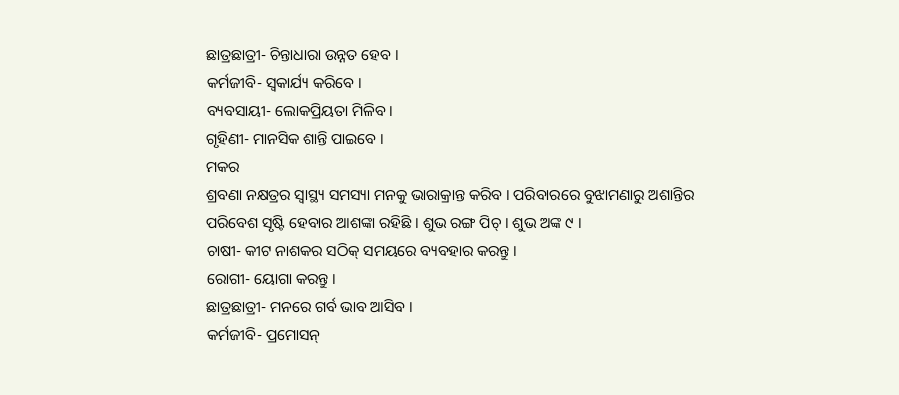ଛାତ୍ରଛାତ୍ରୀ- ଚିନ୍ତାଧାରା ଉନ୍ନତ ହେବ ।
କର୍ମଜୀବି- ସ୍ୱକାର୍ଯ୍ୟ କରିବେ ।
ବ୍ୟବସାୟୀ- ଲୋକପ୍ରିୟତା ମିଳିବ ।
ଗୃହିଣୀ- ମାନସିକ ଶାନ୍ତି ପାଇବେ ।
ମକର
ଶ୍ରବଣା ନକ୍ଷତ୍ରର ସ୍ୱାସ୍ଥ୍ୟ ସମସ୍ୟା ମନକୁ ଭାରାକ୍ରାନ୍ତ କରିବ । ପରିବାରରେ ବୁଝାମଣାରୁ ଅଶାନ୍ତିର ପରିବେଶ ସୃଷ୍ଟି ହେବାର ଆଶଙ୍କା ରହିଛି । ଶୁଭ ରଙ୍ଗ ପିଚ୍ । ଶୁଭ ଅଙ୍କ ୯ ।
ଚାଷୀ- କୀଟ ନାଶକର ସଠିକ୍ ସମୟରେ ବ୍ୟବହାର କରନ୍ତୁ ।
ରୋଗୀ- ୟୋଗା କରନ୍ତୁ ।
ଛାତ୍ରଛାତ୍ରୀ- ମନରେ ଗର୍ବ ଭାବ ଆସିବ ।
କର୍ମଜୀବି- ପ୍ରମୋସନ୍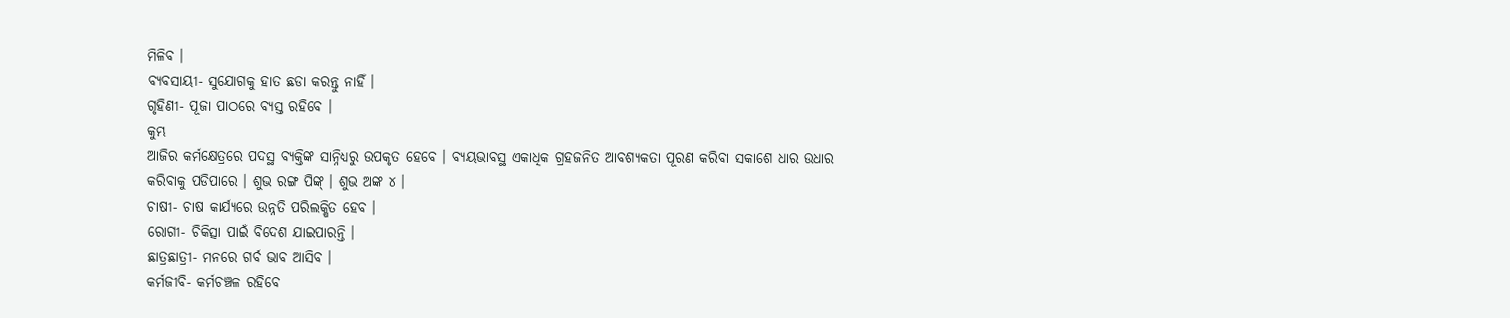ମିଳିବ ।
ବ୍ୟବସାୟୀ- ସୁଯୋଗକୁ ହାତ ଛଡା କରନ୍ତୁ ନାହିଁ ।
ଗୃହିଣୀ- ପୂଜା ପାଠରେ ବ୍ୟସ୍ତ ରହିବେ ।
କୁମ୍ଭ
ଆଜିର କର୍ମକ୍ଷେତ୍ରରେ ପଦସ୍ଥ ବ୍ୟକ୍ତିଙ୍କ ସାନ୍ନିଧ୍ୟରୁ ଉପକୃତ ହେବେ । ବ୍ୟୟଭାବସ୍ଥ ଏକାଧିକ ଗ୍ରହଜନିତ ଆବଶ୍ୟକତା ପୂରଣ କରିବା ସକାଶେ ଧାର ଉଧାର କରିବାକୁ ପଡିପାରେ । ଶୁଭ ରଙ୍ଗ ପିଙ୍କ୍ । ଶୁଭ ଅଙ୍କ ୪ ।
ଚାଷୀ- ଚାଷ କାର୍ଯ୍ୟରେ ଉନ୍ନତି ପରିଲକ୍ଷିତ ହେବ ।
ରୋଗୀ- ଚିକିତ୍ସା ପାଇଁ ବିଦେଶ ଯାଇପାରନ୍ତି ।
ଛାତ୍ରଛାତ୍ରୀ- ମନରେ ଗର୍ବ ଭାବ ଆସିବ ।
କର୍ମଜୀବି- କର୍ମଚଞ୍ଚଳ ରହିବେ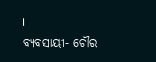।
ବ୍ୟବସାୟୀ- ଚୌର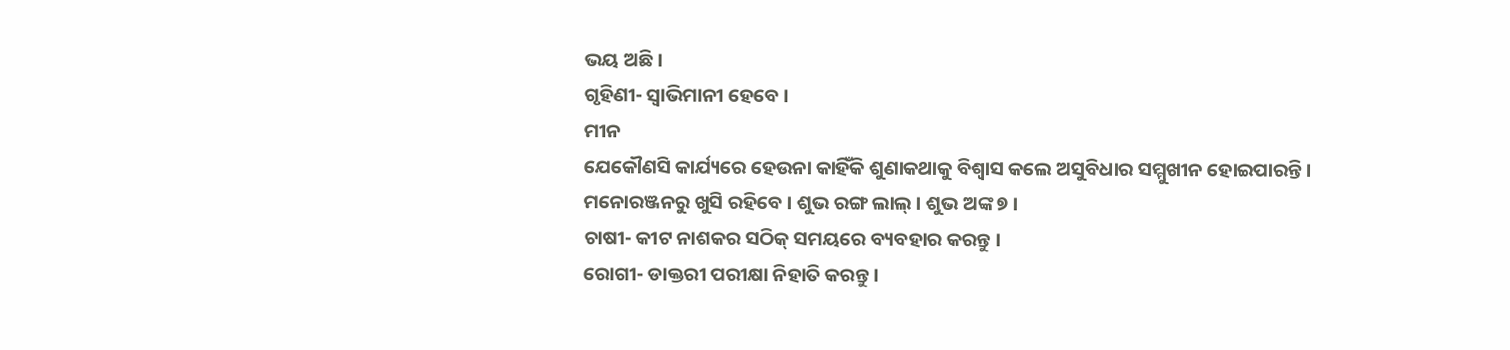ଭୟ ଅଛି ।
ଗୃହିଣୀ- ସ୍ୱାଭିମାନୀ ହେବେ ।
ମୀନ
ଯେକୌଣସି କାର୍ଯ୍ୟରେ ହେଉନା କାହିଁକି ଶୁଣାକଥାକୁ ବିଶ୍ୱାସ କଲେ ଅସୁବିଧାର ସମ୍ମୁଖୀନ ହୋଇପାରନ୍ତି । ମନୋରଞ୍ଜନରୁ ଖୁସି ରହିବେ । ଶୁଭ ରଙ୍ଗ ଲାଲ୍ । ଶୁଭ ଅଙ୍କ ୭ ।
ଚାଷୀ- କୀଟ ନାଶକର ସଠିକ୍ ସମୟରେ ବ୍ୟବହାର କରନ୍ତୁ ।
ରୋଗୀ- ଡାକ୍ତରୀ ପରୀକ୍ଷା ନିହାତି କରନ୍ତୁ ।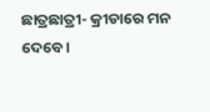ଛାତ୍ରଛାତ୍ରୀ- କ୍ରୀଡାରେ ମନ ଦେବେ ।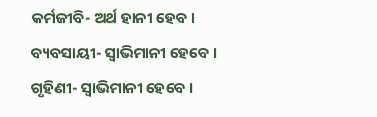କର୍ମଜୀବି- ଅର୍ଥ ହାନୀ ହେବ ।
ବ୍ୟବସାୟୀ- ସ୍ୱାଭିମାନୀ ହେବେ ।
ଗୃହିଣୀ- ସ୍ୱାଭିମାନୀ ହେବେ ।